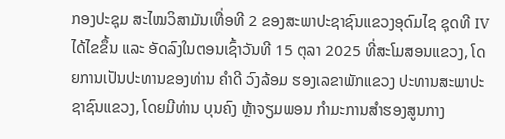ກອງປະຊຸມ ສະໄໝວິສາມັນເທື່ອທີ 2 ຂອງສະພາປະຊາຊົນແຂວງອຸດົມໄຊ ຊຸດທີ IV ໄດ້ໄຂຂຶ້ນ ແລະ ອັດລົງໃນຕອນເຊົ້າວັນທີ 15 ຕຸລາ 2025 ທີ່ສະໂມສອນແຂວງ, ໂດຍການເປັນປະທານຂອງທ່ານ ຄຳດີ ວົງລ້ອມ ຮອງເລຂາພັກແຂວງ ປະທານສະພາປະຊາຊົນແຂວງ, ໂດຍມີທ່ານ ບຸນຄົງ ຫຼ້າຈຽມພອນ ກຳມະການສໍາຮອງສູນກາງ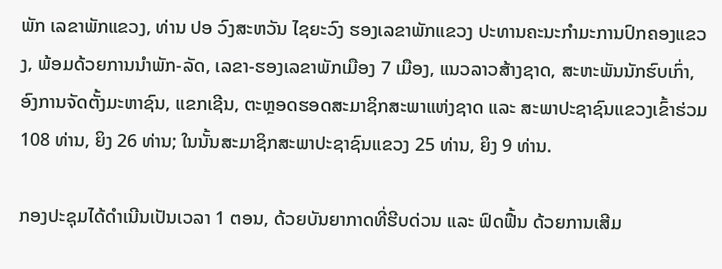ພັກ ເລຂາພັກແຂວງ, ທ່ານ ປອ ວົງສະຫວັນ ໄຊຍະວົງ ຮອງເລຂາພັກແຂວງ ປະທານຄະນະກໍາມະການປົກຄອງແຂວງ, ພ້ອມດ້ວຍການນໍາພັກ-ລັດ, ເລຂາ-ຮອງເລຂາພັກເມືອງ 7 ເມືອງ, ແນວລາວສ້າງຊາດ, ສະຫະພັນນັກຮົບເກົ່າ, ອົງການຈັດຕັ້ງມະຫາຊົນ, ແຂກເຊີນ, ຕະຫຼອດຮອດສະມາຊິກສະພາແຫ່ງຊາດ ແລະ ສະພາປະຊາຊົນແຂວງເຂົ້າຮ່ວມ 108 ທ່ານ, ຍິງ 26 ທ່ານ; ໃນນັ້ນສະມາຊິກສະພາປະຊາຊົນແຂວງ 25 ທ່ານ, ຍິງ 9 ທ່ານ.

ກອງປະຊຸມໄດ້ດໍາເນີນເປັນເວລາ 1 ຕອນ, ດ້ວຍບັນຍາກາດທີ່ຮີບດ່ວນ ແລະ ຟົດຟື້ນ ດ້ວຍການເສີມ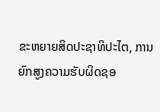ຂະຫຍາຍສິດປະຊາທິປະໄຕ, ການຍົກສູງຄວາມຮັບຜິດຊອ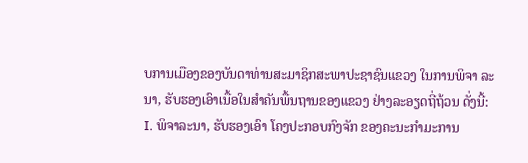ບການເມືອງຂອງບັນດາທ່ານສະມາຊິກສະພາປະຊາຊົນແຂວງ ໃນການພິຈາ ລະນາ, ຮັບຮອງເອົາເນື້ອໃນສໍາຄັນພື້ນຖານຂອງແຂວງ ຢ່າງລະອຽດຖີ່ຖ້ວນ ດັ່ງນີ້:
I. ພິຈາລະນາ, ຮັບຮອງເອົາ ໂຄງປະກອບກົງຈັກ ຂອງຄະນະກໍາມະການ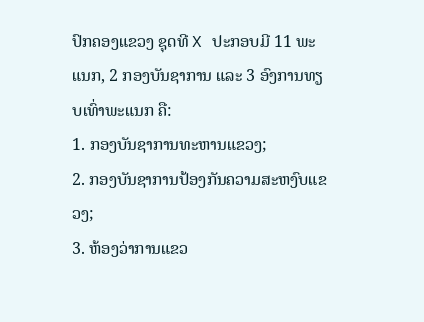ປົກຄອງແຂວງ ຊຸດທີ X ປະກອບມີ 11 ພະແນກ, 2 ກອງບັນຊາການ ແລະ 3 ອົງການທຽບເທົ່າພະແນກ ຄື:
1. ກອງບັນຊາການທະຫານແຂວງ;
2. ກອງບັນຊາການປ້ອງກັນຄວາມສະຫງົບແຂວງ;
3. ຫ້ອງວ່າການແຂວ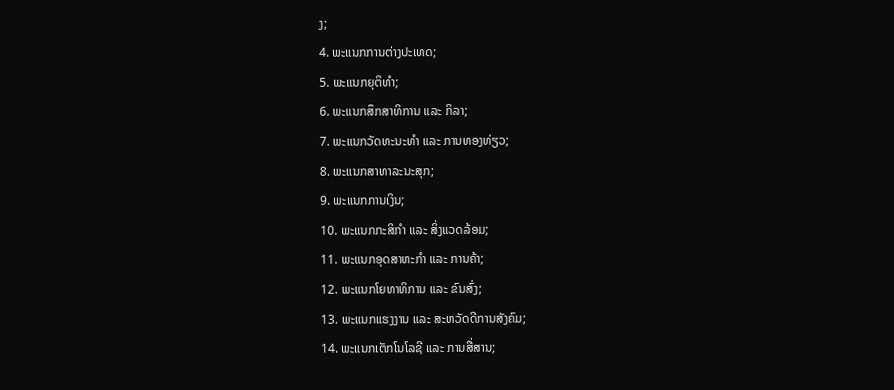ງ;
4. ພະແນກການຕ່າງປະເທດ;
5. ພະແນກຍຸຕິທໍາ;
6. ພະແນກສຶກສາທິການ ແລະ ກິລາ;
7. ພະແນກວັດທະນະທໍາ ແລະ ການທອງທ່ຽວ;
8. ພະແນກສາທາລະນະສຸກ;
9. ພະແນກການເງິນ;
10. ພະແນກກະສິກໍາ ແລະ ສິ່ງແວດລ້ອມ;
11. ພະແນກອຸດສາຫະກໍາ ແລະ ການຄ້າ;
12. ພະແນກໂຍທາທິການ ແລະ ຂົນສົ່ງ;
13. ພະແນກແຮງງານ ແລະ ສະຫວັດດີການສັງຄົມ;
14. ພະແນກເຕັກໂນໂລຊີ ແລະ ການສື່ສານ;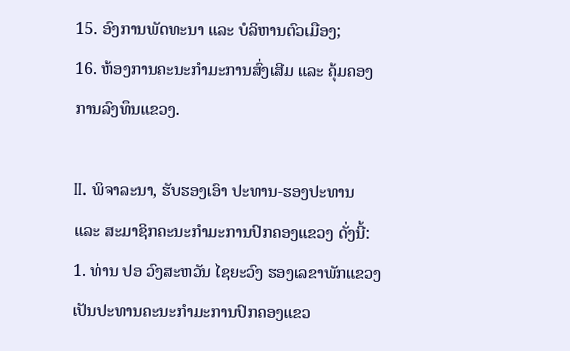15. ອົງການພັດທະນາ ແລະ ບໍລິຫານຕົວເມືອງ;
16. ຫ້ອງການຄະນະກໍາມະການສົ່ງເສີມ ແລະ ຄຸ້ມຄອງການລົງທຶນແຂວງ.

II. ພິຈາລະນາ, ຮັບຮອງເອົາ ປະທານ-ຮອງປະທານ ແລະ ສະມາຊິກຄະນະກໍາມະການປົກຄອງແຂວງ ດັ່ງນີ້:
1. ທ່ານ ປອ ວົງສະຫວັນ ໄຊຍະວົງ ຮອງເລຂາພັກແຂວງ ເປັນປະທານຄະນະກໍາມະການປົກຄອງແຂວ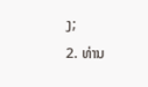ງ;
2. ທ່ານ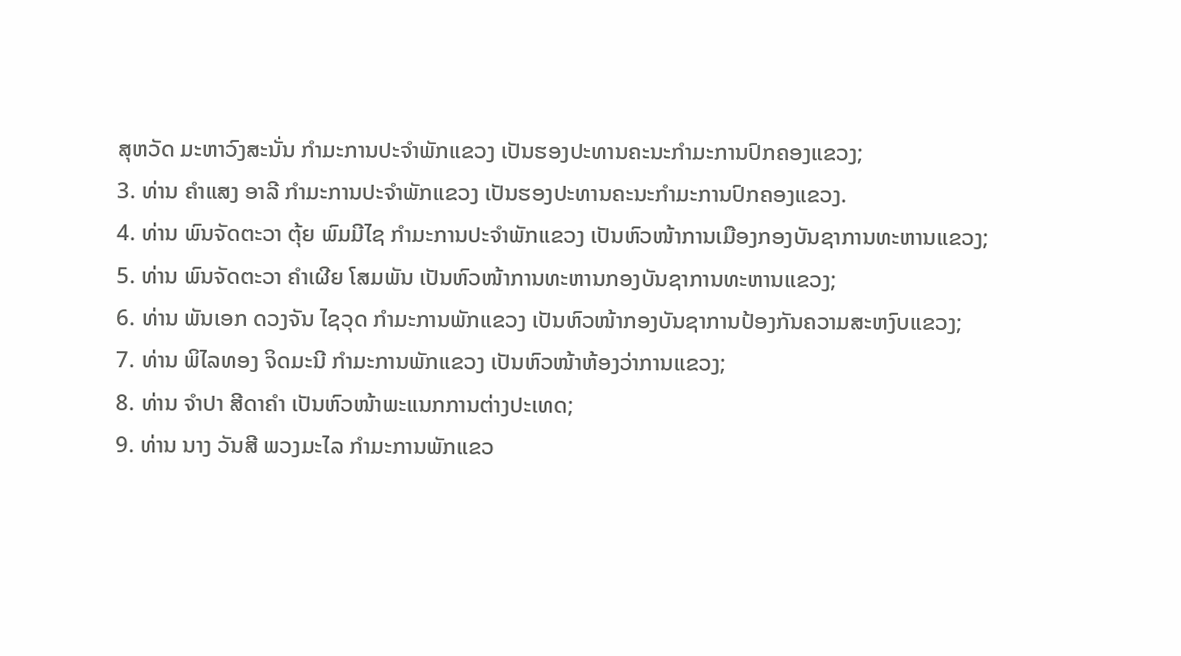ສຸຫວັດ ມະຫາວົງສະນັ່ນ ກໍາມະການປະຈໍາພັກແຂວງ ເປັນຮອງປະທານຄະນະກໍາມະການປົກຄອງແຂວງ;
3. ທ່ານ ຄໍາແສງ ອາລີ ກໍາມະການປະຈໍາພັກແຂວງ ເປັນຮອງປະທານຄະນະກໍາມະການປົກຄອງແຂວງ.
4. ທ່ານ ພົນຈັດຕະວາ ຕຸ້ຍ ພົມມີໄຊ ກໍາມະການປະຈໍາພັກແຂວງ ເປັນຫົວໜ້າການເມືອງກອງບັນຊາການທະຫານແຂວງ;
5. ທ່ານ ພົນຈັດຕະວາ ຄໍາເຜີຍ ໂສມພັນ ເປັນຫົວໜ້າການທະຫານກອງບັນຊາການທະຫານແຂວງ;
6. ທ່ານ ພັນເອກ ດວງຈັນ ໄຊວຸດ ກໍາມະການພັກແຂວງ ເປັນຫົວໜ້າກອງບັນຊາການປ້ອງກັນຄວາມສະຫງົບແຂວງ;
7. ທ່ານ ພິໄລທອງ ຈິດມະນີ ກໍາມະການພັກແຂວງ ເປັນຫົວໜ້າຫ້ອງວ່າການແຂວງ;
8. ທ່ານ ຈໍາປາ ສີດາຄໍາ ເປັນຫົວໜ້າພະແນກການຕ່າງປະເທດ;
9. ທ່ານ ນາງ ວັນສີ ພວງມະໄລ ກໍາມະການພັກແຂວ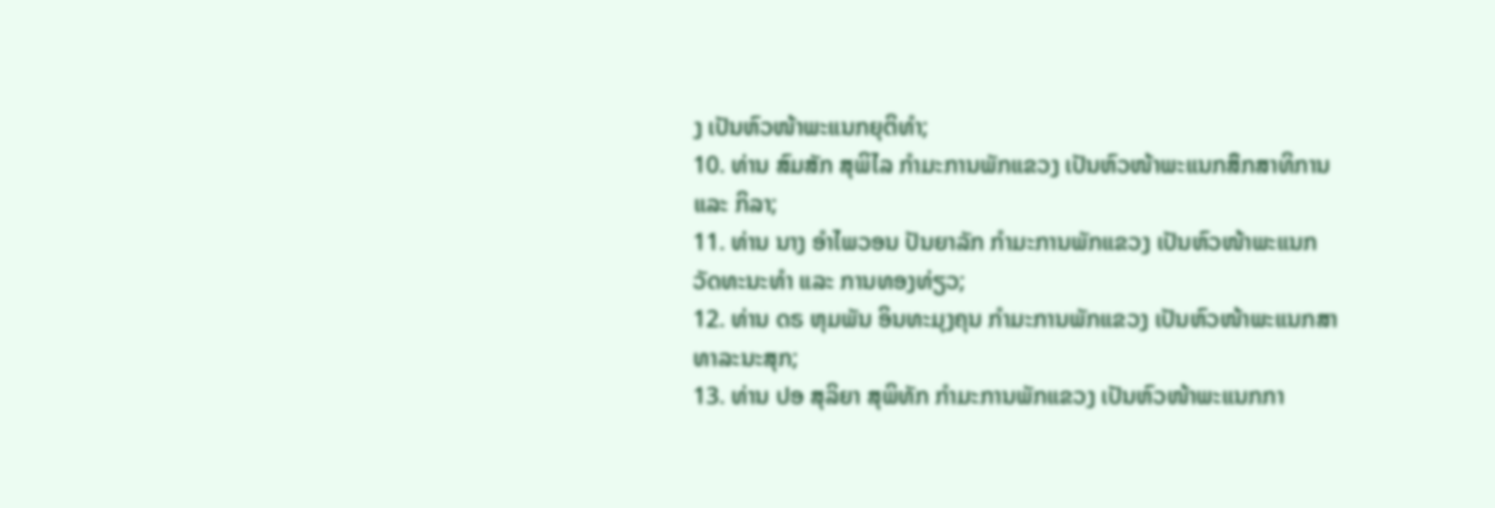ງ ເປັນຫົວໜ້າພະແນກຍຸຕິທໍາ;
10. ທ່ານ ສົມສັກ ສຸພິໄລ ກໍາມະການພັກແຂວງ ເປັນຫົວໜ້າພະແນກສຶກສາທິການ ແລະ ກິລາ;
11. ທ່ານ ນາງ ອໍາໄພວອນ ປັນຍາລັກ ກໍາມະການພັກແຂວງ ເປັນຫົວໜ້າພະແນກວັດທະນະທໍາ ແລະ ການທອງທ່ຽວ;
12. ທ່ານ ດຣ ຫຸມພັນ ອິນທະມຸງຄຸນ ກໍາມະການພັກແຂວງ ເປັນຫົວໜ້າພະແນກສາທາລະນະສຸກ;
13. ທ່ານ ປອ ສຸລິຍາ ສຸພິທັກ ກໍາມະການພັກແຂວງ ເປັນຫົວໜ້າພະແນກກາ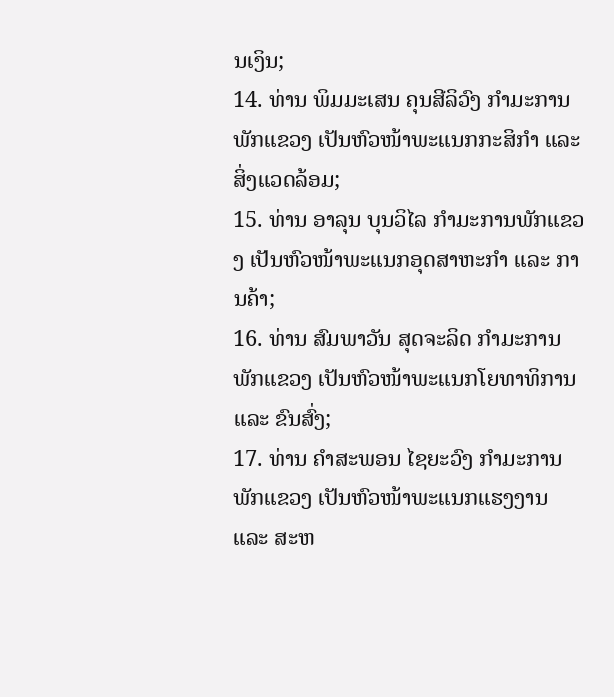ນເງິນ;
14. ທ່ານ ພິມມະເສນ ຄຸນສີລິວົງ ກໍາມະການພັກແຂວງ ເປັນຫົວໜ້າພະແນກກະສິກໍາ ແລະ ສິ່ງແວດລ້ອມ;
15. ທ່ານ ອາລຸນ ບຸນວິໄລ ກໍາມະການພັກແຂວງ ເປັນຫົວໜ້າພະແນກອຸດສາຫະກໍາ ແລະ ການຄ້າ;
16. ທ່ານ ສົມພາວັນ ສຸດຈະລິດ ກໍາມະການພັກແຂວງ ເປັນຫົວໜ້າພະແນກໂຍທາທິການ ແລະ ຂົນສົ່ງ;
17. ທ່ານ ຄໍາສະພອນ ໄຊຍະວົງ ກໍາມະການພັກແຂວງ ເປັນຫົວໜ້າພະແນກແຮງງານ ແລະ ສະຫ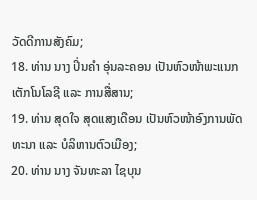ວັດດີການສັງຄົມ;
18. ທ່ານ ນາງ ປິ່ນຄໍາ ອຸ່ນລະຄອນ ເປັນຫົວໜ້າພະແນກເຕັກໂນໂລຊີ ແລະ ການສື່ສານ;
19. ທ່ານ ສຸດໃຈ ສຸດແສງເດືອນ ເປັນຫົວໜ້າອົງການພັດທະນາ ແລະ ບໍລິຫານຕົວເມືອງ;
20. ທ່ານ ນາງ ຈັນທະລາ ໄຊບຸນ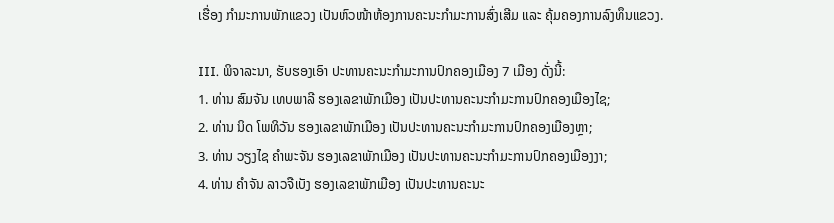ເຮື່ອງ ກໍາມະການພັກແຂວງ ເປັນຫົວໜ້າຫ້ອງການຄະນະກໍາມະການສົ່ງເສີມ ແລະ ຄຸ້ມຄອງການລົງທຶນແຂວງ.

III. ພິຈາລະນາ, ຮັບຮອງເອົາ ປະທານຄະນະກໍາມະການປົກຄອງເມືອງ 7 ເມືອງ ດັ່ງນີ້:
1. ທ່ານ ສົມຈັນ ເທບພາລີ ຮອງເລຂາພັກເມືອງ ເປັນປະທານຄະນະກໍາມະການປົກຄອງເມືອງໄຊ;
2. ທ່ານ ນິດ ໂພທິວັນ ຮອງເລຂາພັກເມືອງ ເປັນປະທານຄະນະກໍາມະການປົກຄອງເມືອງຫຼາ;
3. ທ່ານ ວຽງໄຊ ຄໍາພະຈັນ ຮອງເລຂາພັກເມືອງ ເປັນປະທານຄະນະກໍາມະການປົກຄອງເມືອງງາ;
4. ທ່ານ ຄໍາຈັນ ລາວຈືເບັງ ຮອງເລຂາພັກເມືອງ ເປັນປະທານຄະນະ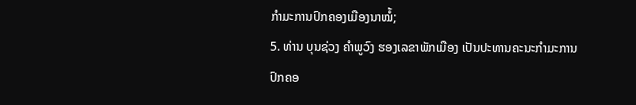ກໍາມະການປົກຄອງເມືອງນາໝໍ້;
5. ທ່ານ ບຸນຊ່ວງ ຄໍາພູວົງ ຮອງເລຂາພັກເມືອງ ເປັນປະທານຄະນະກໍາມະການປົກຄອ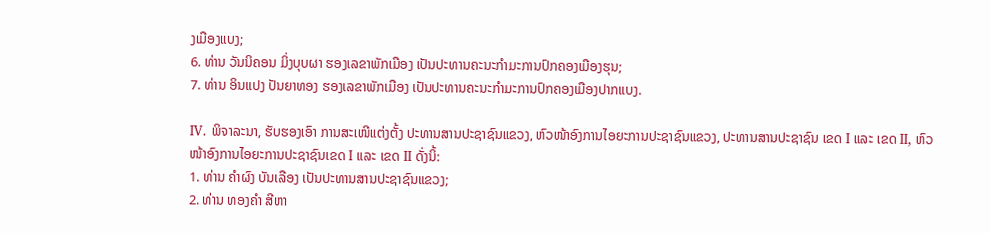ງເມືອງແບງ;
6. ທ່ານ ວັນນິຄອນ ມິ່ງບຸບຜາ ຮອງເລຂາພັກເມືອງ ເປັນປະທານຄະນະກໍາມະການປົກຄອງເມືອງຮຸນ;
7. ທ່ານ ອິນແປງ ປັນຍາທອງ ຮອງເລຂາພັກເມືອງ ເປັນປະທານຄະນະກໍາມະການປົກຄອງເມືອງປາກແບງ.

IV. ພິຈາລະນາ, ຮັບຮອງເອົາ ການສະເໜີແຕ່ງຕັ້ງ ປະທານສານປະຊາຊົນແຂວງ, ຫົວໜ້າອົງການໄອຍະການປະຊາຊົນແຂວງ, ປະທານສານປະຊາຊົນ ເຂດ I ແລະ ເຂດ II, ຫົວໜ້າອົງການໄອຍະການປະຊາຊົນເຂດ I ແລະ ເຂດ II ດັ່ງນິ້:
1. ທ່ານ ຄໍາຜົງ ບັນເລືອງ ເປັນປະທານສານປະຊາຊົນແຂວງ;
2. ທ່ານ ທອງຄໍາ ສີຫາ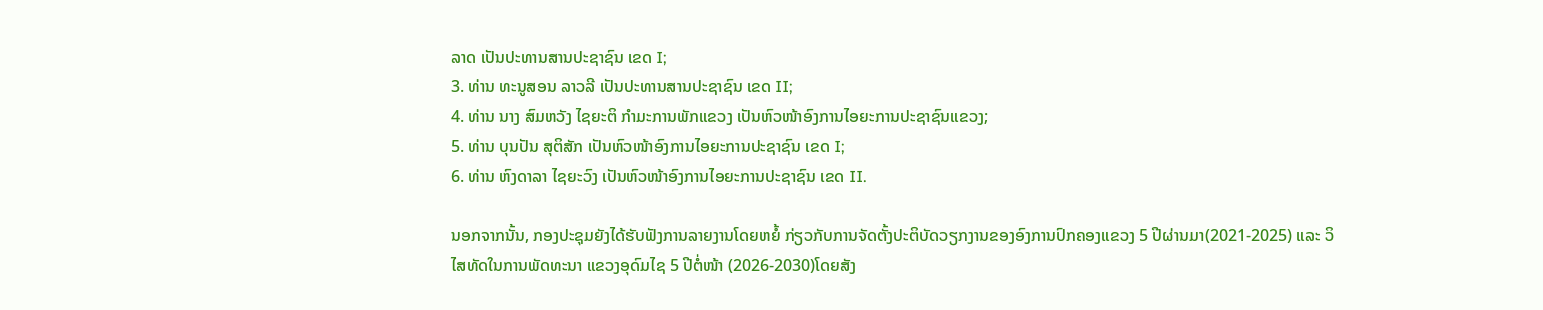ລາດ ເປັນປະທານສານປະຊາຊົນ ເຂດ I;
3. ທ່ານ ທະນູສອນ ລາວລີ ເປັນປະທານສານປະຊາຊົນ ເຂດ II;
4. ທ່ານ ນາງ ສົມຫວັງ ໄຊຍະຕິ ກໍາມະການພັກແຂວງ ເປັນຫົວໜ້າອົງການໄອຍະການປະຊາຊົນແຂວງ;
5. ທ່ານ ບຸນປັນ ສຸຕິສັກ ເປັນຫົວໜ້າອົງການໄອຍະການປະຊາຊົນ ເຂດ I;
6. ທ່ານ ຫົງດາລາ ໄຊຍະວົງ ເປັນຫົວໜ້າອົງການໄອຍະການປະຊາຊົນ ເຂດ II.

ນອກຈາກນັ້ນ, ກອງປະຊຸມຍັງໄດ້ຮັບຟັງການລາຍງານໂດຍຫຍໍ້ ກ່ຽວກັບການຈັດຕັ້ງປະຕິບັດວຽກງານຂອງອົງການປົກຄອງແຂວງ 5 ປີຜ່ານມາ(2021-2025) ແລະ ວິໄສທັດໃນການພັດທະນາ ແຂວງອຸດົມໄຊ 5 ປີຕໍ່ໜ້າ (2026-2030)ໂດຍສັງ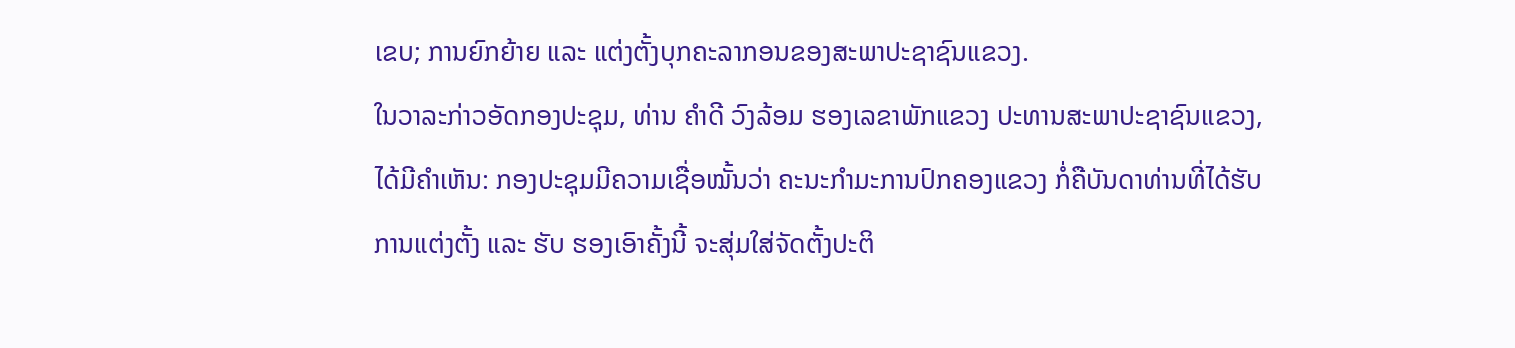ເຂບ; ການຍົກຍ້າຍ ແລະ ແຕ່ງຕັ້ງບຸກຄະລາກອນຂອງສະພາປະຊາຊົນແຂວງ.
ໃນວາລະກ່າວອັດກອງປະຊຸມ, ທ່ານ ຄຳດີ ວົງລ້ອມ ຮອງເລຂາພັກແຂວງ ປະທານສະພາປະຊາຊົນແຂວງ, ໄດ້ມີຄໍາເຫັນ: ກອງປະຊຸມມີຄວາມເຊື່ອໝັ້ນວ່າ ຄະນະກໍາມະການປົກຄອງແຂວງ ກໍ່ຄືບັນດາທ່ານທີ່ໄດ້ຮັບການແຕ່ງຕັ້ງ ແລະ ຮັບ ຮອງເອົາຄັ້ງນີ້ ຈະສຸ່ມໃສ່ຈັດຕັ້ງປະຕິ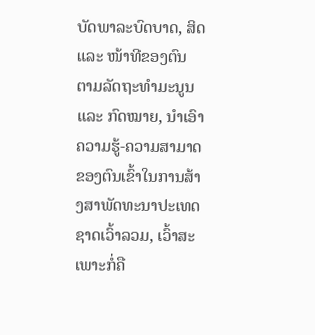ບັດພາລະບົດບາດ, ສິດ ແລະ ໜ້າທີຂອງຕົນ ຕາມລັດຖະທໍາມະນູນ ແລະ ກົດໝາຍ, ນໍາເອົາຄວາມຮູ້-ຄວາມສາມາດຂອງຕົນເຂົ້າໃນການສ້າງສາພັດທະນາປະເທດຊາດເວົ້າລວມ, ເວົ້າສະເພາະກໍ່ຄື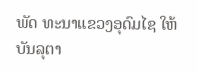ພັດ ທະນາແຂວງອຸດົມໄຊ ໃຫ້ບັນລຸຕາ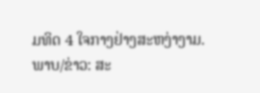ມທິດ 4 ໃຈກາງຢ່າງສະຫງ່າງາມ.
ພາບ/ຂ່າວ: ສະ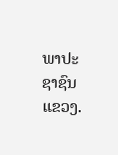ພາປະຊາຊົນແຂວງ.